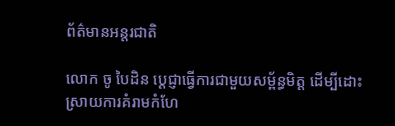ព័ត៌មានអន្តរជាតិ

លោក ចូ បៃដិន ប្ដេជ្ញាធ្វើការជាមួយសម្ព័ន្ធមិត្ដ ដើម្បីដោះស្រាយការគំរាមកំហែ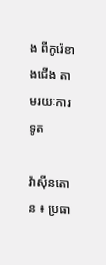ង ពីកូរ៉េខាងជើង តាមរយៈការទូត

វ៉ាស៊ីនតោន ៖ ប្រធា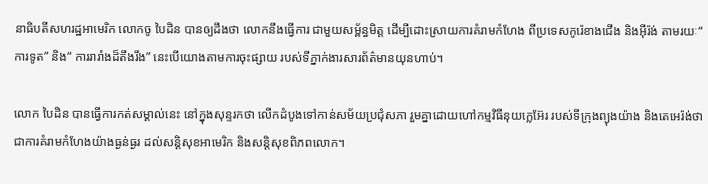នាធិបតីសហរដ្ឋអាមេរិក លោកចូ បៃដិន បានឲ្យដឹងថា លោកនឹងធ្វើការ ជាមួយសម្ព័ន្ធមិត្ត ដើម្បីដោះស្រាយការគំរាមកំហែង ពីប្រទេសកូរ៉េខាងជើង និងអ៊ីរ៉ង់ តាមរយៈ“ ការទូត” និង“ ការរារាំងដ៏តឹងរឹង” នេះបើយោងតាមការចុះផ្សាយ របស់ទីភ្នាក់ងារសារព័ត៌មានយុនហាប់។

លោក បៃដិន បានធ្វើការកត់សម្គាល់នេះ នៅក្នុងសុន្ទរកថា លើកដំបូងទៅកាន់សម័យប្រជុំសភា រួមគ្នាដោយហៅកម្មវិធីនុយក្លេអ៊ែរ របស់ទីក្រុងព្យុងយ៉ាង និងតេអេរ៉ង់ថា ជាការគំរាមកំហែងយ៉ាងធ្ងន់ធ្ងរ ដល់សន្តិសុខអាមេរិក និងសន្តិសុខពិភពលោក។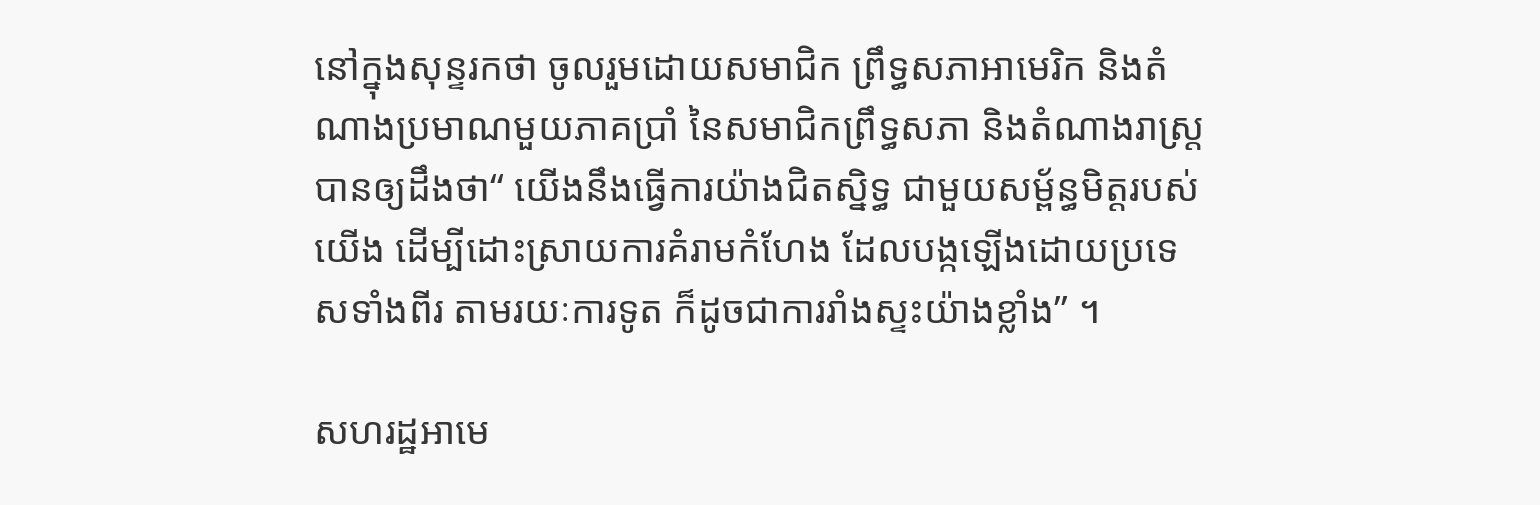នៅក្នុងសុន្ទរកថា ចូលរួមដោយសមាជិក ព្រឹទ្ធសភាអាមេរិក និងតំណាងប្រមាណមួយភាគប្រាំ នៃសមាជិកព្រឹទ្ធសភា និងតំណាងរាស្ត្របានឲ្យដឹងថា“ យើងនឹងធ្វើការយ៉ាងជិតស្និទ្ធ ជាមួយសម្ព័ន្ធមិត្តរបស់យើង ដើម្បីដោះស្រាយការគំរាមកំហែង ដែលបង្កឡើងដោយប្រទេសទាំងពីរ តាមរយៈការទូត ក៏ដូចជាការរាំងស្ទះយ៉ាងខ្លាំង” ។

សហរដ្ឋអាមេ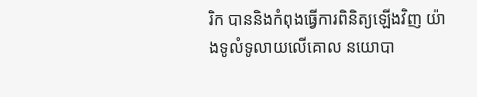រិក បាននិងកំពុងធ្វើការពិនិត្យឡើងវិញ យ៉ាងទូលំទូលាយលើគោល នយោបា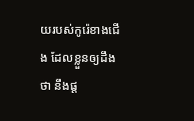យរបស់កូរ៉េខាងជើង ដែលខ្លួនឲ្យដឹងថា នឹងផ្ត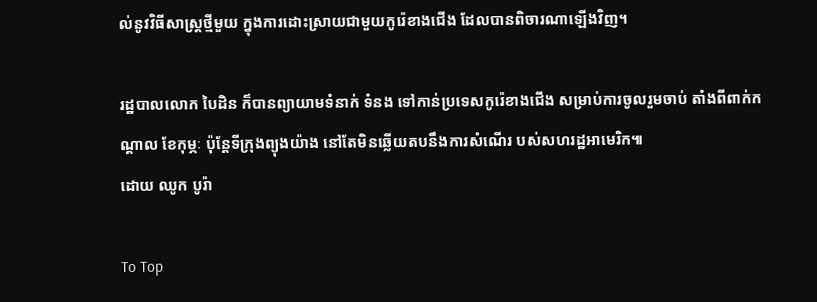ល់នូវវិធីសាស្រ្តថ្មីមួយ ក្នុងការដោះស្រាយជាមួយកូរ៉េខាងជើង ដែលបានពិចារណាឡើងវិញ។

រដ្ឋបាលលោក បៃដិន ក៏បានព្យាយាមទំនាក់ ទំនង ទៅកាន់ប្រទេសកូរ៉េខាងជើង សម្រាប់ការចូលរួមចាប់ តាំងពីពាក់កណ្តាល ខែកុម្ភៈ ប៉ុន្តែទីក្រុងព្យុងយ៉ាង នៅតែមិនឆ្លើយតបនឹងការសំណើរ បស់សហរដ្ឋអាមេរិក៕
ដោយ ឈូក បូរ៉ា

To Top